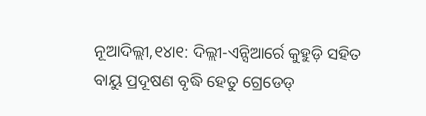ନୂଆଦିଲ୍ଲୀ,୧୪ା୧: ଦିଲ୍ଲୀ-ଏନ୍ସିଆର୍ରେ କୁହୁଡ଼ି ସହିତ ବାୟୁ ପ୍ରଦୂଷଣ ବୃଦ୍ଧି ହେତୁ ଗ୍ରେଡେଡ୍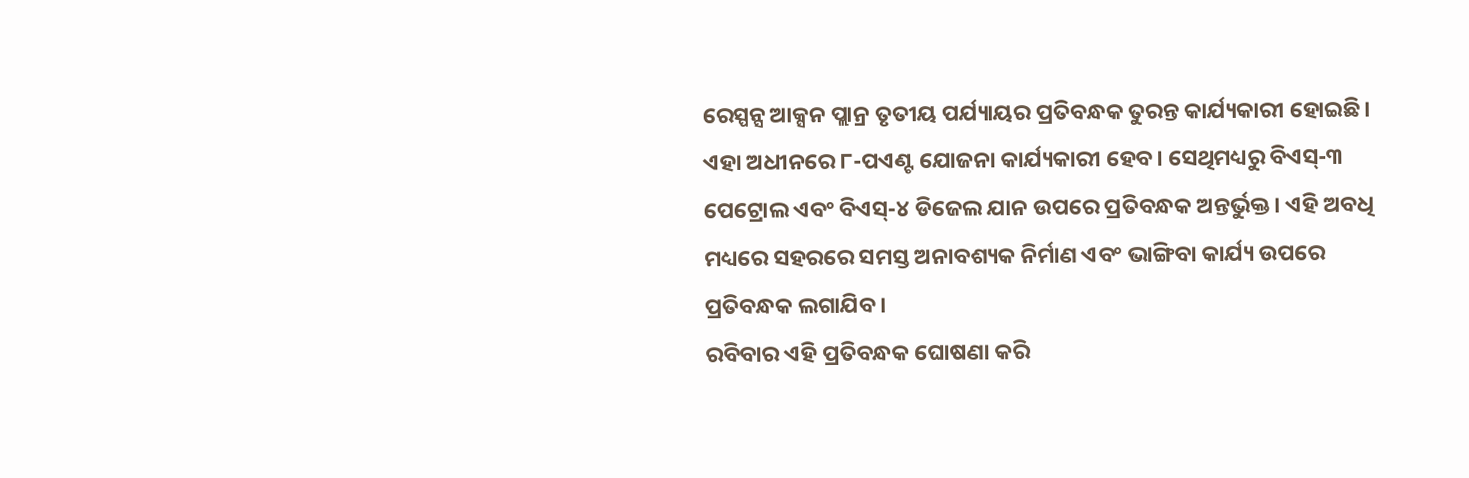ରେସ୍ପନ୍ସ ଆକ୍ସନ ପ୍ଲାନ୍ର ତୃତୀୟ ପର୍ଯ୍ୟାୟର ପ୍ରତିବନ୍ଧକ ତୁରନ୍ତ କାର୍ଯ୍ୟକାରୀ ହୋଇଛି। ଏହା ଅଧୀନରେ ୮-ପଏଣ୍ଟ ଯୋଜନା କାର୍ଯ୍ୟକାରୀ ହେବ। ସେଥିମଧ୍ୟରୁ ବିଏସ୍-୩ ପେଟ୍ରୋଲ ଏବଂ ବିଏସ୍-୪ ଡିଜେଲ ଯାନ ଉପରେ ପ୍ରତିବନ୍ଧକ ଅନ୍ତର୍ଭୁକ୍ତ। ଏହି ଅବଧି ମଧ୍ୟରେ ସହରରେ ସମସ୍ତ ଅନାବଶ୍ୟକ ନିର୍ମାଣ ଏବଂ ଭାଙ୍ଗିବା କାର୍ଯ୍ୟ ଉପରେ ପ୍ରତିବନ୍ଧକ ଲଗାଯିବ।
ରବିବାର ଏହି ପ୍ରତିବନ୍ଧକ ଘୋଷଣା କରି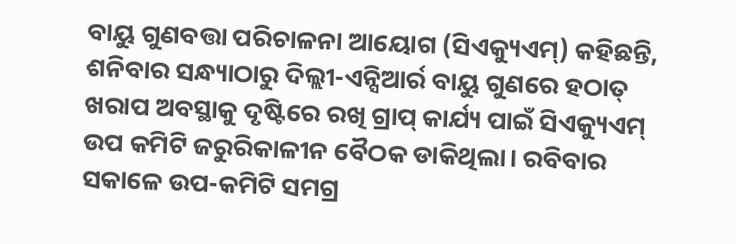ବାୟୁ ଗୁଣବତ୍ତା ପରିଚାଳନା ଆୟୋଗ (ସିଏକ୍ୟୁଏମ୍) କହିଛନ୍ତି, ଶନିବାର ସନ୍ଧ୍ୟାଠାରୁ ଦିଲ୍ଲୀ-ଏନ୍ସିଆର୍ର ବାୟୁ ଗୁଣରେ ହଠାତ୍ ଖରାପ ଅବସ୍ଥାକୁ ଦୃଷ୍ଟିରେ ରଖି ଗ୍ରାପ୍ କାର୍ଯ୍ୟ ପାଇଁ ସିଏକ୍ୟୁଏମ୍ ଉପ କମିଟି ଜରୁରିକାଳୀନ ବୈଠକ ଡାକିଥିଲା। ରବିବାର ସକାଳେ ଉପ-କମିଟି ସମଗ୍ର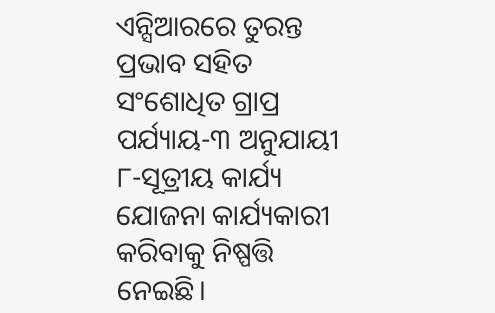ଏନ୍ସିଆରରେ ତୁରନ୍ତ ପ୍ରଭାବ ସହିତ ସଂଶୋଧିତ ଗ୍ରାପ୍ର ପର୍ଯ୍ୟାୟ-୩ ଅନୁଯାୟୀ ୮-ସୂତ୍ରୀୟ କାର୍ଯ୍ୟ ଯୋଜନା କାର୍ଯ୍ୟକାରୀ କରିବାକୁ ନିଷ୍ପତ୍ତି ନେଇଛି।